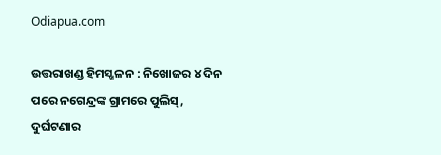Odiapua.com

ଉତ୍ତରାଖଣ୍ଡ ହିମସ୍ଖଳନ : ନିଖୋଜର ୪ ଦିନ ପରେ ନଗେନ୍ଦ୍ରଙ୍କ ଗ୍ରାମରେ ପୁଲିସ୍‌, ଦୁର୍ଘଟଣାର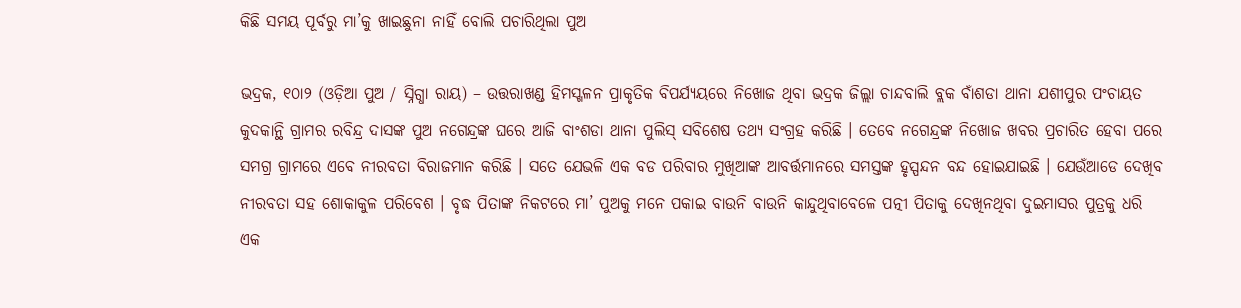କିଛି ସମୟ ପୂର୍ବରୁ ମା’କୁ ଖାଇଛୁନା ନାହିଁ ବୋଲି ପଚାରିଥିଲା ପୁଅ

ଭଦ୍ରକ, ୧୦ା୨ (ଓଡ଼ିଆ ପୁଅ / ସ୍ନିଗ୍ଧା ରାୟ) – ଉତ୍ତରାଖଣ୍ଡ ହିମସ୍ଖଳନ ପ୍ରାକୃତିକ ବିପର୍ଯ୍ୟୟରେ ନିଖୋଜ ଥିବା ଭଦ୍ରକ ଜିଲ୍ଲା ଚାନ୍ଦବାଲି ବ୍ଲକ ବାଁଶଡା ଥାନା ଯଶୀପୁର ପଂଚାୟତ କୁଦକାନ୍ଥି ଗ୍ରାମର ରବିନ୍ଦ୍ର ଦାସଙ୍କ ପୁଅ ନଗେନ୍ଦ୍ରଙ୍କ ଘରେ ଆଜି ବାଂଶଡା ଥାନା ପୁଲିସ୍ ସବିଶେଷ ତଥ୍ୟ ସଂଗ୍ରହ କରିଛି । ତେବେ ନଗେନ୍ଦ୍ରଙ୍କ ନିଖୋଜ ଖବର ପ୍ରଚାରିତ ହେବା ପରେ ସମଗ୍ର ଗ୍ରାମରେ ଏବେ ନୀରବତା ବିରାଜମାନ କରିଛି । ସତେ ଯେଭଳି ଏକ ବଡ ପରିବାର ମୁଖିଆଙ୍କ ଆବର୍ତ୍ତମାନରେ ସମସ୍ତଙ୍କ ହୃସ୍ପନ୍ଦନ ବନ୍ଦ ହୋଇଯାଇଛି । ଯେଉଁଆଡେ ଦେଖିବ ନୀରବତା ସହ ଶୋକାକୁଳ ପରିବେଶ । ବୃଦ୍ଧ ପିତାଙ୍କ ନିକଟରେ ମା’ ପୁଅକୁ ମନେ ପକାଇ ବାଉନି ବାଉନି କାନ୍ଦୁଥିବାବେଳେ ପତ୍ନୀ ପିତାକୁ ଦେଖିନଥିବା ଦୁଇମାସର ପୁତ୍ରକୁ ଧରି ଏକ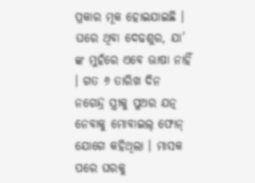ପ୍ରକାର ମୂକ ହୋଇଯାଇଛି । ଘରେ ଥିବା ଦେଢଶୁର, ଯା’ ଙ୍କ ମୁହଁରେ ଏବେ ଭାଷା ନାହିଁ । ଗତ ୬ ତାରିଖ ଦିନ ନଗେନ୍ଦ୍ର ସ୍ତ୍ରୀକୁ ପୁଅର ଯତ୍ନ ନେବାକୁ ମୋବାଇଲ୍ ଫୋନ୍ ଯୋଗେ କହିଥିଲା । ମାସକ ପରେ ଘରକୁ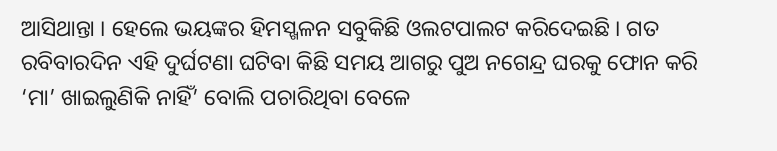ଆସିଥାନ୍ତା । ହେଲେ ଭୟଙ୍କର ହିମସ୍ଖଳନ ସବୁକିଛି ଓଲଟପାଲଟ କରିଦେଇଛି । ଗତ ରବିବାରଦିନ ଏହି ଦୁର୍ଘଟଣା ଘଟିବା କିଛି ସମୟ ଆଗରୁ ପୁଅ ନଗେନ୍ଦ୍ର ଘରକୁ ଫୋନ କରି ‘ମା’ ଖାଇଲୁଣିକି ନାହିଁ’ ବୋଲି ପଚାରିଥିବା ବେଳେ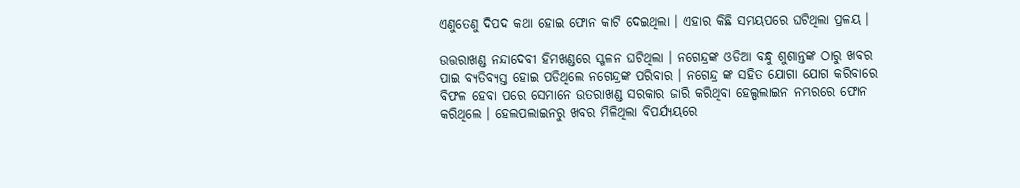ଏଣୁତେଣୁ ଦିପଦ କଥା ହୋଇ ଫୋନ କାଟି ଦେଇଥିଲା । ଏହାର କିଛି ସମୟପରେ ଘଟିଥିଲା ପ୍ରଳୟ ।

ଉତ୍ତରାଖଣ୍ଡ ନନ୍ଦାଦେବୀ ହିମଖଣ୍ଡରେ ସ୍ଖଳନ ଘଟିଥିଲା । ନଗେନ୍ଦ୍ରଙ୍କ ଓଡିଆ ବନ୍ଧୁ ଶୁଶାନ୍ତଙ୍କ ଠାରୁ ଖବର ପାଇ ବ୍ୟତିବ୍ୟସ୍ତ ହୋଇ ପଡିଥିଲେ ନଗେନ୍ଦ୍ରଙ୍କ ପରିବାର । ନଗେନ୍ଦ୍ର ଙ୍କ ସହିତ ଯୋଗା ଯୋଗ କରିବାରେ ବିଫଳ ହେବା ପରେ ସେମାନେ ଉତରାଖଣ୍ଡ ସରକାର ଜାରି କରିଥିବା ହେଲ୍ପଲାଇନ ନମ୍ଭରରେ ଫୋନ କରିଥିଲେ । ହେଲପଲାଇନରୁ ଖବର ମିଳିଥିଲା ବିପର୍ଯ୍ୟୟରେ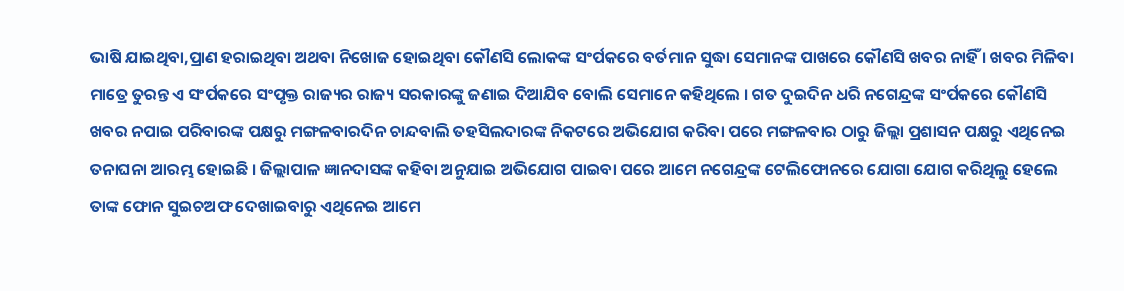ଭାଷି ଯାଇଥିବା,ପ୍ରାଣ ହରାଇଥିବା ଅଥବା ନିଖୋଜ ହୋଇଥିବା କୌଣସି ଲୋକଙ୍କ ସଂର୍ପକରେ ବର୍ତମାନ ସୁଦ୍ଧା ସେମାନଙ୍କ ପାଖରେ କୌଣସି ଖବର ନାହିଁ । ଖବର ମିଳିବା ମାତ୍ରେ ତୁରନ୍ତ ଏ ସଂର୍ପକରେ ସଂପୃକ୍ତ ରାଜ୍ୟର ରାଜ୍ୟ ସରକାରଙ୍କୁ ଜଣାଇ ଦିଆଯିବ ବୋଲି ସେମାନେ କହିଥିଲେ । ଗତ ଦୁଇଦିନ ଧରି ନଗେନ୍ଦ୍ରଙ୍କ ସଂର୍ପକରେ କୌଣସି ଖବର ନପାଇ ପରିବାରଙ୍କ ପକ୍ଷରୁ ମଙ୍ଗଳବାରଦିନ ଚାନ୍ଦବାଲି ତହସିଲଦାରଙ୍କ ନିକଟରେ ଅଭିଯୋଗ କରିବା ପରେ ମଙ୍ଗଳବାର ଠାରୁ ଜିଲ୍ଲା ପ୍ରଶାସନ ପକ୍ଷରୁ ଏଥିନେଇ ତନାଘନା ଆରମ୍ଭ ହୋଇଛି । ଜିଲ୍ଲାପାଳ ଜ୍ଞାନଦାସଙ୍କ କହିବା ଅନୁଯାଇ ଅଭିଯୋଗ ପାଇବା ପରେ ଆମେ ନଗେନ୍ଦ୍ରଙ୍କ ଟେଲିଫୋନରେ ଯୋଗା ଯୋଗ କରିଥିଲୁ ହେଲେ ତାଙ୍କ ଫୋନ ସୁଇଚଅଫ ଦେଖାଇବାରୁ ଏଥିନେଇ ଆମେ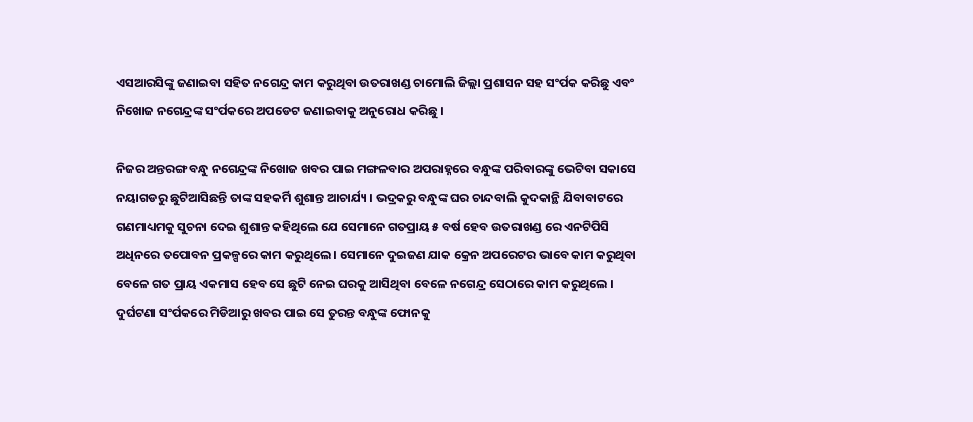ଏସଆରସିଙ୍କୁ ଜଣାଇବା ସହିତ ନଗେନ୍ଦ୍ର କାମ କରୁଥିବା ଉତରାଖଣ୍ଡ ଚାମୋଲି ଜିଲ୍ଲା ପ୍ରଶାସନ ସହ ସଂର୍ପକ କରିଛୁ ଏବଂ ନିଖୋଜ ନଗେନ୍ଦ୍ରଙ୍କ ସଂର୍ପକରେ ଅପଡେଟ ଜଣାଇବାକୁ ଅନୁରୋଧ କରିଛୁ ।

ନିଜର ଅନ୍ତରଙ୍ଗ ବନ୍ଧୁ ନଗେନ୍ଦ୍ରଙ୍କ ନିଖୋଜ ଖବର ପାଇ ମଙ୍ଗଳବାର ଅପରାହ୍ନରେ ବନ୍ଧୁଙ୍କ ପରିବାରଙ୍କୁ ଭେଟିବା ସକାସେ ନୟାଗଡରୁ ଛୁଟିଆସିଛନ୍ତି ତାଙ୍କ ସହକର୍ମି ଶୁଶାନ୍ତ ଆଚାର୍ଯ୍ୟ । ଭଦ୍ରକରୁ ବନ୍ଧୁଙ୍କ ଘର ଚାନ୍ଦବାଲି କୁଦକାନ୍ଥି ଯିବାବାଟରେ ଗଣମାଧ୍ୟମକୁ ସୁଚନା ଦେଇ ଶୁଶାନ୍ତ କହିଥିଲେ ଯେ ସେମାନେ ଗତପ୍ରାୟ ୫ ବର୍ଷ ହେବ ଉତରାଖଣ୍ଡ ରେ ଏନଟିପିସି ଅଧିନରେ ତପୋବନ ପ୍ରକଳ୍ପରେ କାମ କରୁଥିଲେ । ସେମାନେ ଦୁଇଜଣ ଯାକ କ୍ରେନ ଅପରେଟର ଭାବେ କାମ କରୁଥିବା ବେଳେ ଗତ ପ୍ରାୟ ଏକମାସ ହେବ ସେ ଛୁଟି ନେଇ ଘରକୁ ଆସିଥିବା ବେଳେ ନଗେନ୍ଦ୍ର ସେଠାରେ କାମ କରୁଥିଲେ । ଦୁର୍ଘଟଣା ସଂର୍ପକରେ ମିଡିଆରୁ ଖବର ପାଇ ସେ ତୁରନ୍ତ ବନ୍ଧୁଙ୍କ ଫୋନକୁ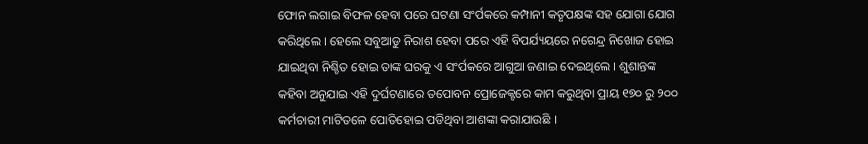ଫୋନ ଲଗାଇ ବିଫଳ ହେବା ପରେ ଘଟଣା ସଂର୍ପକରେ କମ୍ପାନୀ କତୃପକ୍ଷଙ୍କ ସହ ଯୋଗା ଯୋଗ କରିଥିଲେ । ହେଲେ ସବୁଆଡୁ ନିରାଶ ହେବା ପରେ ଏହି ବିପର୍ଯ୍ୟୟରେ ନଗେନ୍ଦ୍ର ନିଖୋଜ ହୋଇ ଯାଇଥିବା ନିଶ୍ଚିତ ହୋଇ ତାଙ୍କ ଘରକୁ ଏ ସଂର୍ପକରେ ଆଗୁଆ ଜଣାଇ ଦେଇଥିଲେ । ଶୁଶାନ୍ତଙ୍କ କହିବା ଅନୁଯାଇ ଏହି ଦୁର୍ଘଟଣାରେ ତପୋବନ ପ୍ରୋଜେକ୍ଟରେ କାମ କରୁଥିବା ପ୍ରାୟ ୧୭୦ ରୁ ୨୦୦ କର୍ମଚାରୀ ମାଟିତଳେ ପୋତିହୋଇ ପଡିଥିବା ଆଶଙ୍କା କରାଯାଉଛି ।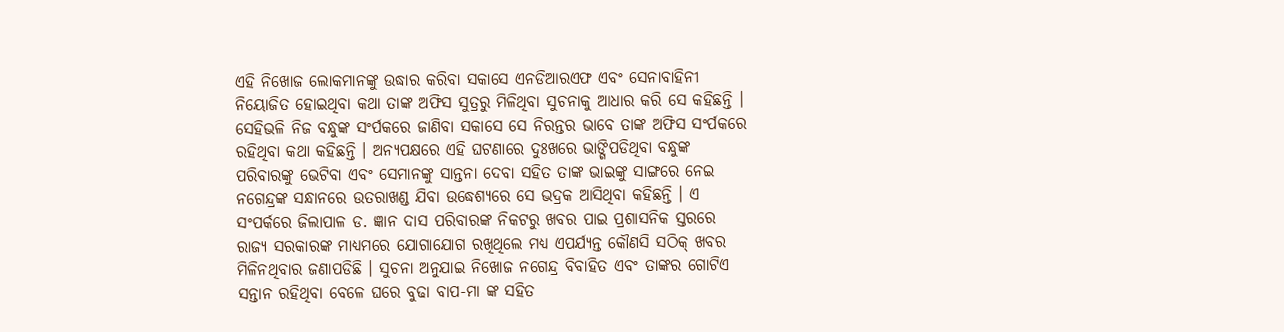ଏହି ନିଖୋଜ ଲୋକମାନଙ୍କୁ ଉଦ୍ଧାର କରିବା ସକାସେ ଏନଡିଆରଏଫ ଏବଂ ସେନାବାହିନୀ ନିୟୋଜିତ ହୋଇଥିବା କଥା ତାଙ୍କ ଅଫିସ ସୁତ୍ରରୁ ମିଳିଥିବା ସୁଚନାକୁ ଆଧାର କରି ସେ କହିଛନ୍ତି । ସେହିଭଳି ନିଜ ବନ୍ଧୁଙ୍କ ସଂର୍ପକରେ ଜାଣିବା ସକାସେ ସେ ନିରନ୍ତର ଭାବେ ତାଙ୍କ ଅଫିସ ସଂର୍ପକରେ ରହିଥିବା କଥା କହିଛନ୍ତି । ଅନ୍ୟପକ୍ଷରେ ଏହି ଘଟଣାରେ ଦୁଃଖରେ ଭାଙ୍ଗିପଡିଥିବା ବନ୍ଧୁଙ୍କ ପରିବାରଙ୍କୁ ଭେଟିବା ଏବଂ ସେମାନଙ୍କୁ ସାନ୍ତନା ଦେବା ସହିତ ତାଙ୍କ ଭାଇଙ୍କୁ ସାଙ୍ଗରେ ନେଇ ନଗେନ୍ଦ୍ରଙ୍କ ସନ୍ଧାନରେ ଉତରାଖଣ୍ଡ ଯିବା ଉଦ୍ଧେଶ୍ୟରେ ସେ ଭଦ୍ରକ ଆସିଥିବା କହିଛନ୍ତି । ଏ ସଂପର୍କରେ ଜିଲାପାଳ ଡ. ଜ୍ଞାନ ଦାସ ପରିବାରଙ୍କ ନିକଟରୁ ଖବର ପାଇ ପ୍ରଶାସନିକ ସ୍ତରରେ ରାଜ୍ୟ ସରକାରଙ୍କ ମାଧ୍ୟମରେ ଯୋଗାଯୋଗ ରଖିଥିଲେ ମଧ୍ୟ ଏପର୍ଯ୍ୟନ୍ତ କୌଣସି ସଠିକ୍ ଖବର ମିଳିନଥିବାର ଜଣାପଡିଛି । ସୁଚନା ଅନୁଯାଇ ନିଖୋଜ ନଗେନ୍ଦ୍ର ବିବାହିତ ଏବଂ ତାଙ୍କର ଗୋଟିଏ ସନ୍ତାନ ରହିଥିବା ବେଳେ ଘରେ ବୁଢା ବାପ-ମା ଙ୍କ ସହିତ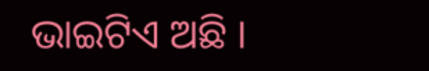ଭାଇଟିଏ ଅଛି ।